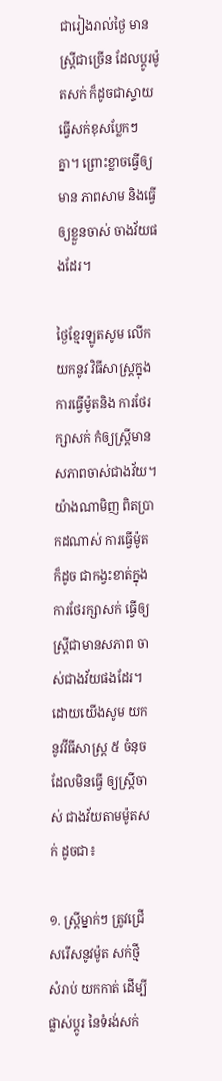ជារៀងរាល់ថ្ងៃ មានស្រ្តីជាច្រើន ដែលប្តូរម៉ូតសក់ ក៏ដូចជាស្ទាយ ធ្វើសក់ខុសប្លែកៗ គ្នា។ ព្រោះខ្លាចធ្វើឲ្យមាន ភាពសាម និងធ្វើឲ្យខ្លួនចាស់ ចាងវ័យផងដែរ។

ថ្ងៃខ្មែរឡូតសូម លើកយកនូវ វិធីសាស្រ្តក្នុង ការធ្វើម៉ូតនិង ការថែរក្សាសក់ កំឲ្យស្រ្តីមាន សភាពចាស់ជាងវ័យ។ យ៉ាងណាមិញ ពិតប្រាកដណាស់ ការធ្វើម៉ូតក៏ដូច ជាកង្វះខាត់ក្នុង ការថែរក្សាសក់ ធ្វើឲ្យស្រ្តីជាមានសភាព ចាស់ជាងវ័យផងដែរ។ ដោយយើងសូម យកនូវវីធីសាស្រ្ត ៥ ចំនុចដែលមិនធ្វើ ឲ្យស្រ្តីចាស់ ជាងវ័យតាមម៉ូតសក់ ដូចជា៖

១. ស្រ្តីម្នាក់ៗ ត្រូវជ្រើសរើសនូវម៉ូត សក់ថ្មីសំរាប់ យកកាត់ ដើម្បីផ្លាស់ប្តូរ នៃទំរង់សក់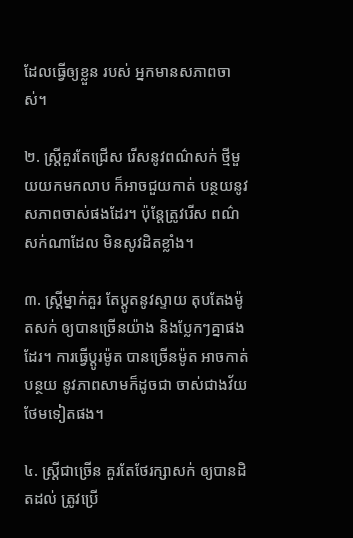ដែលធ្វើឲ្យខ្លួន របស់ អ្នកមានសភាពចាស់។

២. ស្រ្តីគួរតែជ្រើស រើសនូវពណ៌សក់ ថ្មីមួយយកមកលាប ក៏អាចជួយកាត់ បន្ថយនូវ សភាពចាស់ផងដែរ។ ប៉ុន្តែត្រូវរើស ពណ៌សក់ណាដែល មិនសូវដិតខ្លាំង។

៣. ស្រ្តីម្នាក់គួរ តែប្តូតនូវស្ទាយ តុបតែងម៉ូតសក់ ឲ្យបានច្រើនយ៉ាង និងប្លែកៗគ្នាផងដែរ។ ការធ្វើប្តូរម៉ូត បានច្រើនម៉ូត អាចកាត់បន្ថយ នូវភាពសាមក៏ដូចជា ចាស់ជាងវ័យ ថែមទៀតផង។

៤. ស្រ្តីជាច្រើន គួរតែថែរក្សាសក់ ឲ្យបានដិតដល់ ត្រូវប្រើ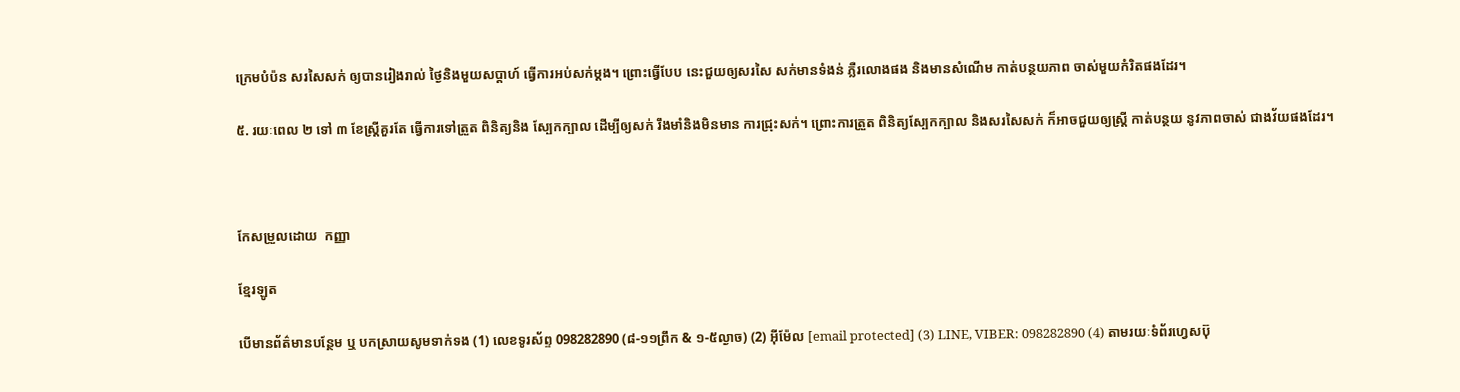ក្រេមបំប៉ន សរសៃសក់ ឲ្យបានរៀងរាល់ ថ្ងៃនិងមួយសប្តាហ៍ ធ្វើការអប់សក់ម្តង។ ព្រោះធ្វើបែប នេះជួយឲ្យសរសៃ សក់មានទំងន់ ភ្លឺរលោងផង និងមានសំណើម កាត់បន្ថយភាព ចាស់មួយកំរិតផងដែរ។

៥. រយៈពេល ២ ទៅ ៣ ខែស្រ្តីគួរតែ ធ្វើការទៅត្រួត ពិនិត្យនិង ស្បែកក្បាល ដើម្បីឲ្យសក់ រឹងមាំនិងមិនមាន ការជ្រុះសក់។ ព្រោះការត្រួត ពិនិត្យស្បែកក្បាល និងសរសៃសក់ ក៏អាចជួយឲ្យស្រ្តី កាត់បន្ថយ នូវភាពចាស់ ជាងវ័យផងដែរ។



កែសម្រួលដោយ  កញ្ញា

ខ្មែរឡូត

បើមានព័ត៌មានបន្ថែម ឬ បកស្រាយសូមទាក់ទង (1) លេខទូរស័ព្ទ 098282890 (៨-១១ព្រឹក & ១-៥ល្ងាច) (2) អ៊ីម៉ែល [email protected] (3) LINE, VIBER: 098282890 (4) តាមរយៈទំព័រហ្វេសប៊ុ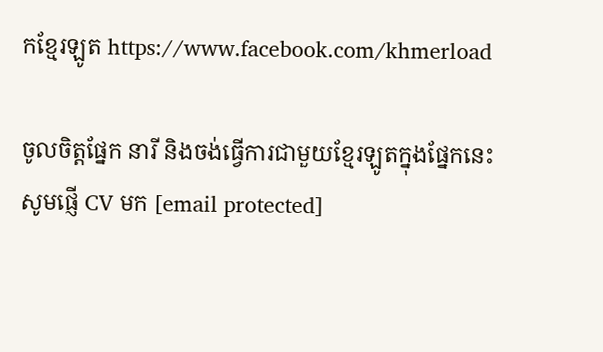កខ្មែរឡូត https://www.facebook.com/khmerload

ចូលចិត្តផ្នែក នារី និងចង់ធ្វើការជាមួយខ្មែរឡូតក្នុងផ្នែកនេះ សូមផ្ញើ CV មក [email protected]